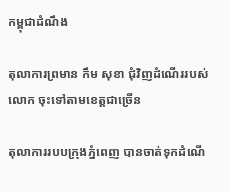កម្ពុជាដំណឹង

តុលាការព្រមាន កឹម សុខា ជុំវិញដំណើររបស់លោក ចុះទៅតាមខេត្តជាច្រើន

តុលាការរបបក្រុងភ្នំពេញ បានចាត់ទុកដំណើ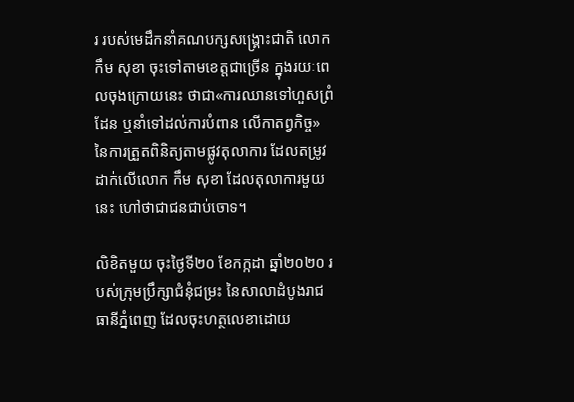រ របស់មេដឹកនាំគណបក្សសង្គ្រោះជាតិ លោក កឹម សុខា ចុះទៅតាមខេត្តជាច្រើន ក្នុងរយៈពេលចុងក្រោយនេះ ថាជា«ការឈានទៅហួសព្រំដែន ឬនាំទៅដល់ការបំពាន លើកាតព្វកិច្ច» នៃការត្រួតពិនិត្យតាមផ្លូវតុលាការ ដែលតម្រូវដាក់លើលោក កឹម សុខា ដែលតុលាការមួយនេះ ហៅថាជាជនជាប់ចោទ។

លិខិតមួយ ចុះថ្ងៃទី២០ ខែកក្កដា ឆ្នាំ២០២០ របស់ក្រុមប្រឹក្សាជំនុំជម្រះ នៃសាលាដំបូងរាជធានីភ្នំពេញ ដែលចុះហត្ថលេខាដោយ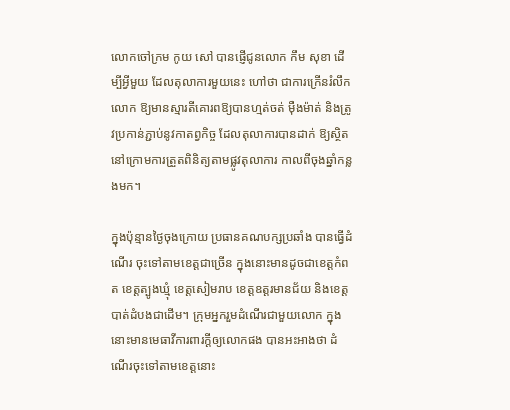លោកចៅក្រម កូយ សៅ បានផ្ញើជូនលោក កឹម សុខា ដើម្បីអ្វីមួយ ដែលតុលាការមួយនេះ ហៅថា ជាការក្រើនរំលឹកលោក ឱ្យមានស្មារតីគោរពឱ្យបានហ្មត់ចត់ ម៉ឺងម៉ាត់ និងត្រូវប្រកាន់ភ្ជាប់នូវកាតព្វកិច្ច ដែលតុលាការបានដាក់ ឱ្យស្ថិតនៅក្រោមការត្រួតពិនិត្យតាមផ្លូវតុលាការ កាលពីចុងឆ្នាំកន្លងមក។

ក្នុងប៉ុន្មានថ្ងៃចុងក្រោយ ប្រធានគណបក្សប្រឆាំង បានធ្វើដំណើរ ចុះទៅតាមខេត្តជាច្រើន ក្នុងនោះមានដូចជាខេត្តកំពត ខេត្តត្បូងឃ្មុំ ខេត្តសៀមរាប ខេត្តឧត្តរមានជ័យ និងខេត្តបាត់ដំបងជាដើម។ ក្រុមអ្នករួមដំណើរជាមួយលោក ក្នុងនោះមានមេធាវីការពារក្ដីឲ្យលោកផង បានអះអាងថា ដំណើរចុះទៅតាមខេត្តនោះ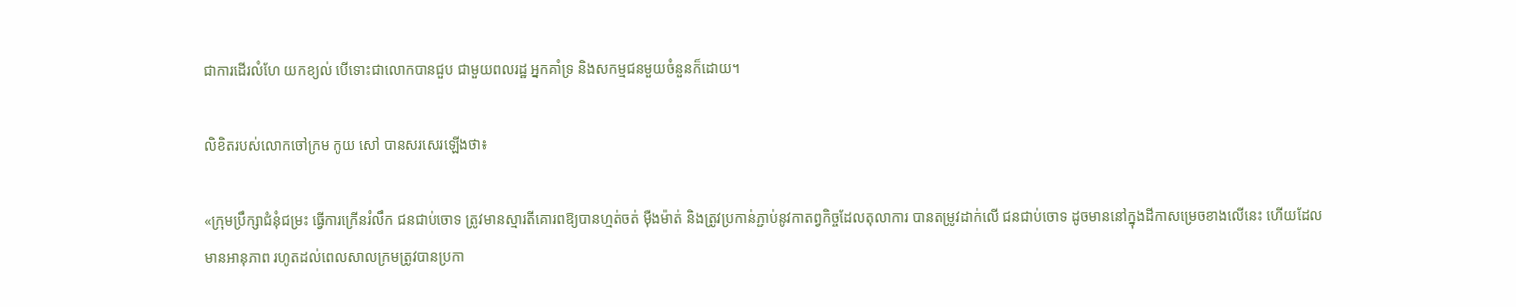ជាការដើរលំហែ យកខ្យល់ បើទោះជាលោកបានជួប ជាមួយពលរដ្ឋ អ្នកគាំទ្រ និងសកម្មជនមួយចំនួនក៏ដោយ។

លិខិតរបស់លោកចៅក្រម កូយ សៅ បានសរសេរឡើងថា៖

«ក្រុមប្រឹក្សាជំនុំជម្រះ ធ្វើការក្រើនរំលឹក ជនជាប់ចោទ ត្រូវមានស្មារតីគោរពឱ្យបានហ្មត់ចត់ ម៉ឺងម៉ាត់ និងត្រូវប្រកាន់ភ្ជាប់នូវកាតព្វកិច្ចដែលតុលាការ បានតម្រូវដាក់លើ ជនជាប់ចោទ ដូចមាននៅក្នុងដីកាសម្រេចខាងលើនេះ ហើយដែលមានអានុភាព រហូតដល់ពេលសាលក្រមត្រូវបានប្រកា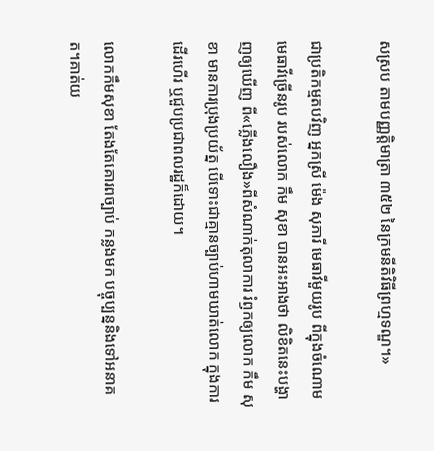សស្រប តាមបញ្ញត្តិមាត្រា ៣៥២ នៃក្រមនីតិវិធីព្រហ្មទណ្ឌ។»

ជាប្រតិកម្មតបវិញ អ្នកស្រី ម៉េង សុភារី មេធាវីមួយរូប ពីក្នុងចំណោមមេធាវីច្រើនរូប របស់លោក កឹម សុខា បានអះអាងថា លិខិតនេះបង្ហាញឲ្យឃើញ ពី«ភ្លើងលឿង»ពីសំណាក់តុលាការ រំឭកឲ្យលោក កឹម សុខា មានការប្រុងប្រយ័ត្ន បើទោះជាគ្មានច្បាប់ហាមឃាត់លោក ក្នុងការដើរហើរ ឬជួបប្រជាពលរដ្ឋក៏ដោយ។

លោកកឹមសុខា តែងតែគោរពច្បាប់ កន្លងមក បច្ចុប្បន្ននិងទៅអនាគត។គាត់យ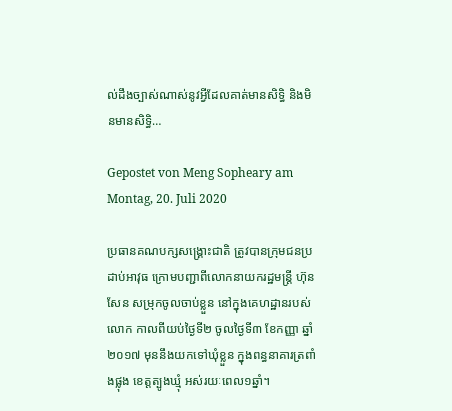ល់ដឹងច្បាស់ណាស់នូវអ្វីដែលគាត់មានសិទ្ធិ និងមិនមានសិទ្ធិ…

Gepostet von Meng Sopheary am Montag, 20. Juli 2020

ប្រធានគណបក្សសង្គ្រោះជាតិ ត្រូវបានក្រុមជនប្រដាប់អាវុធ ក្រោមបញ្ជាពីលោកនាយករដ្ឋមន្ត្រី ហ៊ុន សែន សម្រុកចូលចាប់ខ្លួន នៅក្នុងគេហដ្ឋានរបស់លោក កាលពីយប់ថ្ងៃទី២ ចូលថ្ងៃទី៣ ខែកញ្ញា ឆ្នាំ២០១៧ មុននឹងយកទៅឃុំខ្លួន ក្នុងពន្ធនាគារត្រពាំងផ្លុង ខេត្តត្បូងឃ្មុំ អស់រយៈពេល១ឆ្នាំ។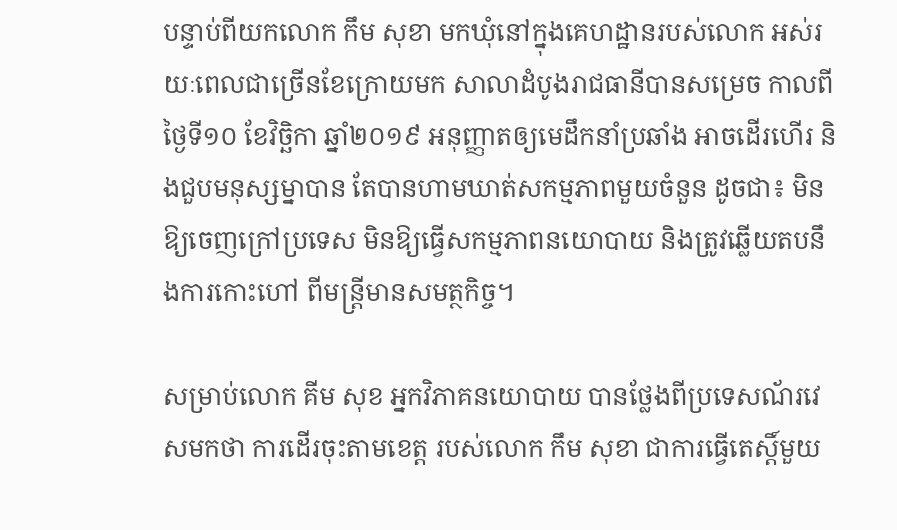បន្ទាប់ពីយកលោក កឹម សុខា មកឃុំនៅក្នុងគេហដ្ឋានរបស់លោក អស់រយៈពេលជាច្រើនខែក្រោយមក សាលាដំបូងរាជធានីបានសម្រេច កាលពីថ្ងៃទី១០ ខែវិច្ឆិកា ឆ្នាំ២០១៩ អនុញ្ញាតឲ្យមេដឹកនាំប្រឆាំង អាចដើរហើរ និងជួបមនុស្សម្នាបាន តែបានហាមឃាត់សកម្មភាពមួយចំនួន ដូចជា៖ មិនឱ្យចេញក្រៅប្រទេស មិនឱ្យធ្វើសកម្មភាពនយោបាយ និងត្រូវឆ្លើយតបនឹងការកោះហៅ ពីមន្ត្រីមានសមត្ថកិច្ច។

សម្រាប់លោក គីម សុខ អ្នកវិភាគនយោបាយ បានថ្លែងពីប្រទេសណ័រវេសមកថា ការដើរចុះតាមខេត្ត របស់លោក កឹម សុខា ជាការធ្វើតេស្ដិ៍មួយ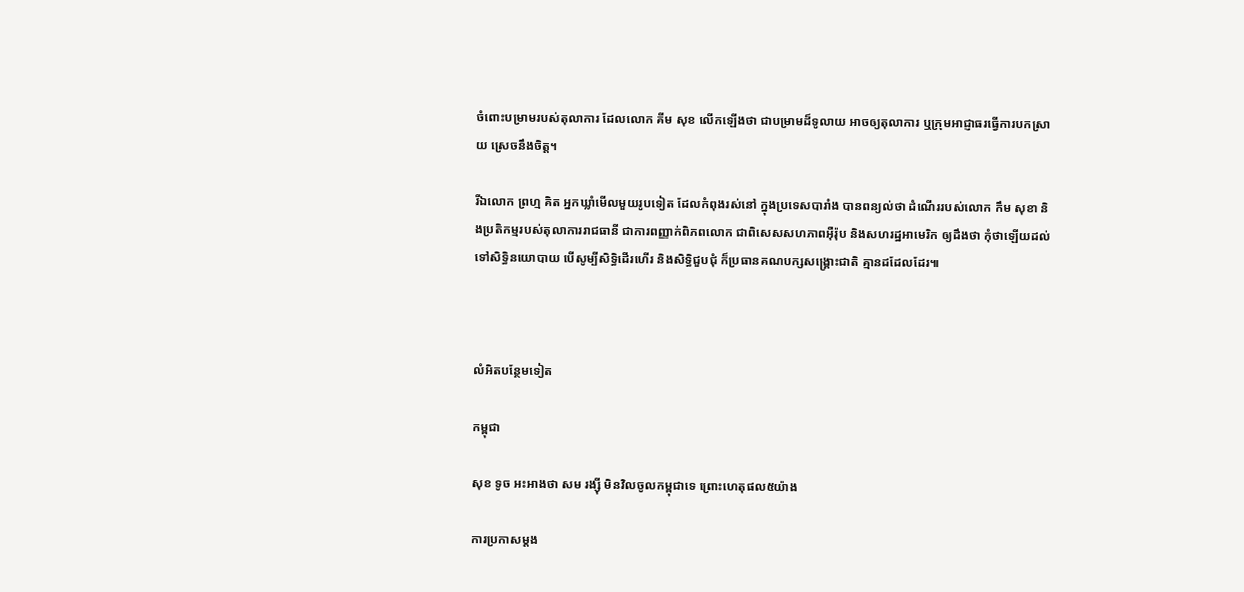ចំពោះបម្រាមរបស់តុលាការ ដែលលោក គីម សុខ លើកឡើងថា ជាបម្រាមដ៏ទូលាយ អាចឲ្យតុលាការ ឬក្រុមអាជ្ញាធរធ្វើការបកស្រាយ ស្រេចនឹងចិត្ត។

រីឯលោក ព្រហ្ម គិត អ្នកឃ្លាំមើលមួយរូបទៀត ដែលកំពុងរស់នៅ ក្នុងប្រទេសបារាំង បានពន្យល់ថា ដំណើររបស់លោក កឹម សុខា និងប្រតិកម្មរបស់តុលាការរាជធានី ជាការពញ្ញាក់ពិភពលោក ជាពិសេសសហភាពអ៊ឺរ៉ុប និងសហរដ្ឋអាមេរិក ឲ្យដឹងថា កុំថាឡើយដល់ទៅសិទ្ធិនយោបាយ បើសូម្បីសិទ្ធិដើរហើរ និងសិទ្ធិជួបជុំ ក៏ប្រធានគណបក្សសង្គ្រោះជាតិ គ្មានដដែលដែរ៕



លំអិតបន្ថែមទៀត

កម្ពុជា

សុខ ទូច អះអាងថា សម រង្ស៊ី មិនវិលចូលកម្ពុជាទេ ព្រោះហេតុផល៥យ៉ាង

ការប្រកាសម្ដង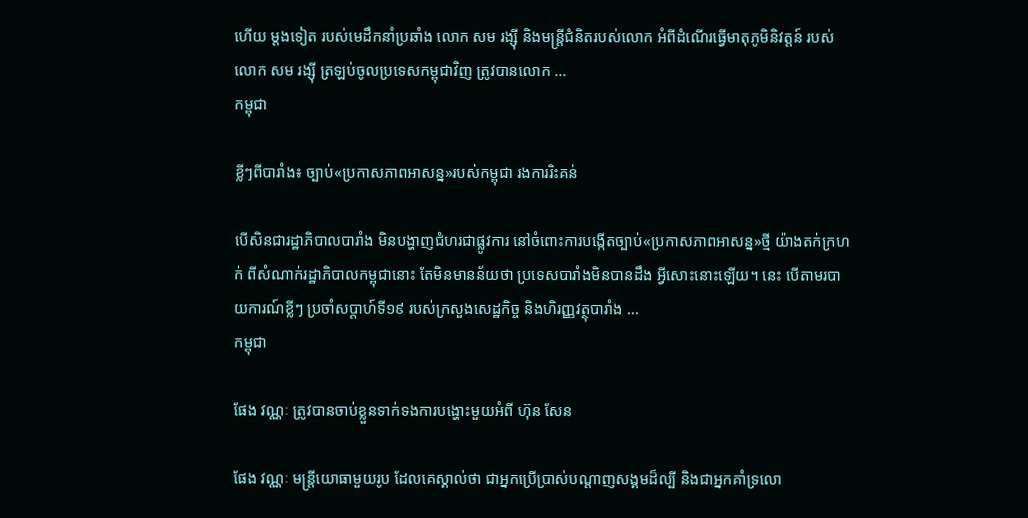ហើយ ម្ដងទៀត របស់មេដឹកនាំប្រឆាំង លោក សម រង្ស៊ី និងមន្ត្រីជំនិតរបស់លោក អំពីដំណើរធ្វើមាតុភូមិនិវត្តន៍ របស់លោក សម រង្ស៊ី ត្រឡប់ចូលប្រទេសកម្ពុជាវិញ ត្រូវបានលោក ...
កម្ពុជា

ខ្លីៗពីបារាំង៖ ច្បាប់«ប្រកាសភាពអាសន្ន»របស់កម្ពុជា រងការរិះគន់

បើសិនជារដ្ឋាភិបាលបារាំង មិនបង្ហាញជំហរជាផ្លូវការ នៅចំពោះការបង្កើតច្បាប់«ប្រកាសភាពអាសន្ន»ថ្មី យ៉ាងតក់ក្រហក់ ពីសំណាក់រដ្ឋាភិបាលកម្ពុជានោះ តែមិនមានន័យថា ប្រទេសបារាំងមិនបានដឹង អ្វីសោះនោះឡើយ។ នេះ បើតាមរបាយការណ៍ខ្លីៗ ប្រចាំសប្ដាហ៍ទី១៩ របស់ក្រសួងសេដ្ឋកិច្ច និងហិរញ្ញវត្ថុបារាំង ...
កម្ពុជា

ផែង វណ្ណៈ ត្រូវបានចាប់ខ្លួនទាក់ទងការបង្ហោះមួយអំពី ហ៊ុន សែន

ផែង វណ្ណៈ មន្ត្រីយោធាមួយរូប ដែលគេស្គាល់ថា ជាអ្នកប្រើប្រាស់បណ្ដាញសង្គមដ៏ល្បី និងជាអ្នកគាំទ្រលោ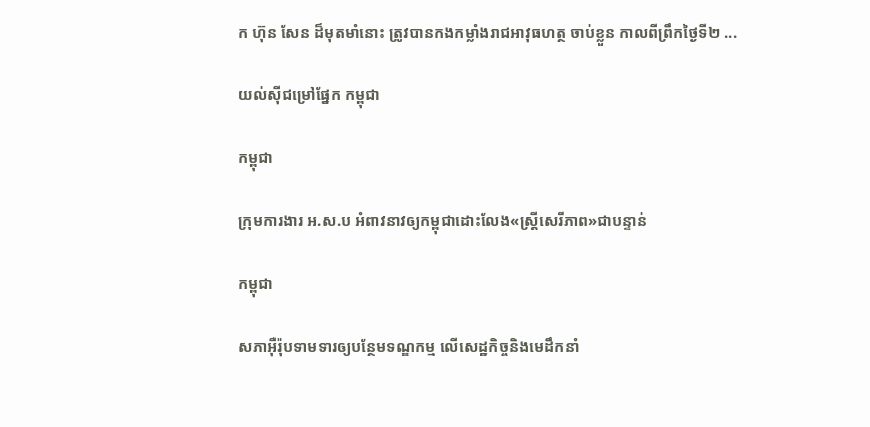ក ហ៊ុន សែន ដ៏មុតមាំនោះ ត្រូវបានកងកម្លាំងរាជអាវុធហត្ថ ចាប់ខ្លួន កាលពីព្រឹកថ្ងៃទី២ ...

យល់ស៊ីជម្រៅផ្នែក កម្ពុជា

កម្ពុជា

ក្រុមការងារ អ.ស.ប អំពាវនាវឲ្យកម្ពុជាដោះលែង«ស្ត្រីសេរីភាព»ជាបន្ទាន់

កម្ពុជា

សភាអ៊ឺរ៉ុបទាមទារឲ្យបន្ថែមទណ្ឌកម្ម លើសេដ្ឋកិច្ចនិងមេដឹកនាំ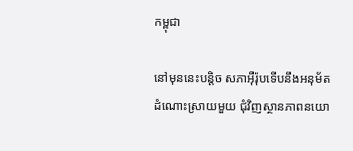កម្ពុជា

នៅមុននេះបន្តិច សភាអ៊ឺរ៉ុបទើបនឹងអនុម័តដំណោះស្រាយមួយ ជុំវិញស្ថានភាពនយោ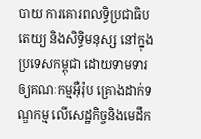បាយ ការគោរពលទ្ធិប្រជាធិបតេយ្យ និងសិទ្ធិមនុស្ស នៅក្នុងប្រទេសកម្ពុជា ដោយទាមទារឲ្យគណៈកម្មអ៊ឺរ៉ុប គ្រោងដាក់ទណ្ឌកម្ម លើសេដ្ឋកិច្ចនិងមេដឹក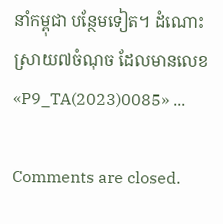នាំកម្ពុជា បន្ថែមទៀត។ ដំណោះស្រាយ៧ចំណុច ដែលមានលេខ «P9_TA(2023)0085» ...

Comments are closed.